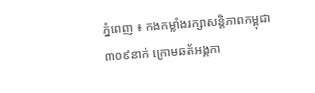ភ្នំពេញ ៖ កងកម្លាំងរក្សាសន្តិភាពកម្ពុជា ៣០៩នាក់ ក្រោមឆត័អង្គកា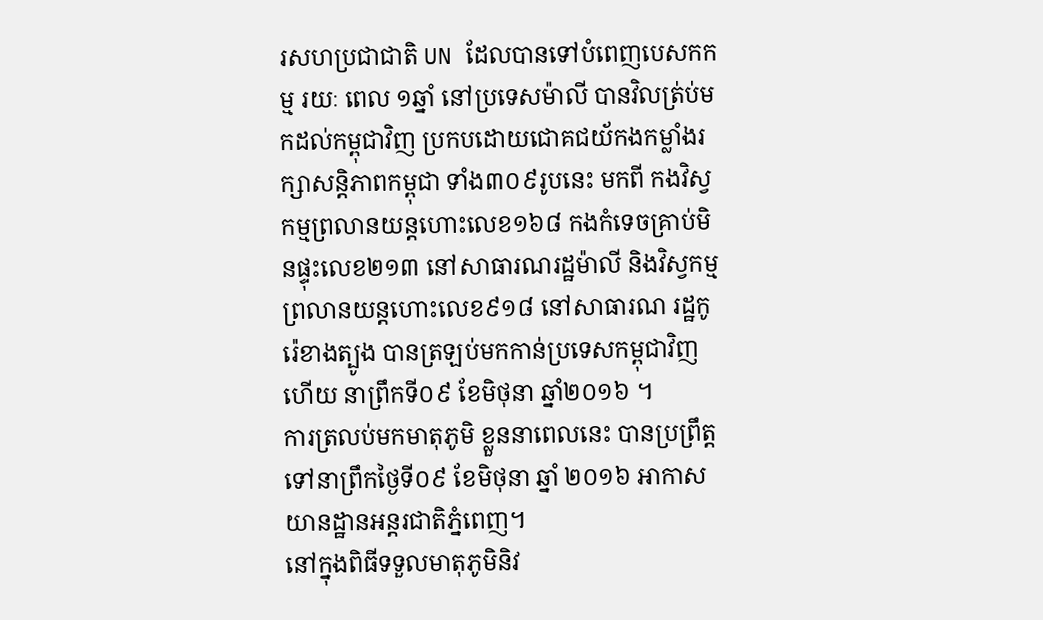រសហប្រជាជាតិ UN ដែលបានទៅបំពេញបេសកកម្ម រយៈ ពេល ១ឆ្នាំ នៅប្រទេសម៉ាលី បានវិលត្រ់ប់មកដល់កម្ពុជាវិញ ប្រកបដោយជោគជយ័កងកម្លាំងរក្សាសន្តិភាពកម្ពុជា ទាំង៣០៩រូបនេះ មកពី កងវិស្វកម្មព្រលានយន្តហោះលេខ១៦៨ កងកំទេចគ្រាប់មិនផ្ទុះលេខ២១៣ នៅសាធារណរដ្ឋម៉ាលី និងវិស្វកម្ម ព្រលានយន្តហោះលេខ៩១៨ នៅសាធារណ រដ្ឋកូរ៉េខាងត្បូង បានត្រឡប់មកកាន់ប្រទេសកម្ពុជាវិញហើយ នាព្រឹកទី០៩ ខែមិថុនា ឆ្នាំ២០១៦ ។
ការត្រលប់មកមាតុភូមិ ខ្លួននាពេលនេះ បានប្រព្រឹត្ដទៅនាព្រឹកថ្ងៃទី០៩ ខែមិថុនា ឆ្នាំ ២០១៦ អាកាសយានដ្ឋានអន្ដរជាតិភ្នំពេញ។
នៅក្នុងពិធីទទួលមាតុភូមិនិវ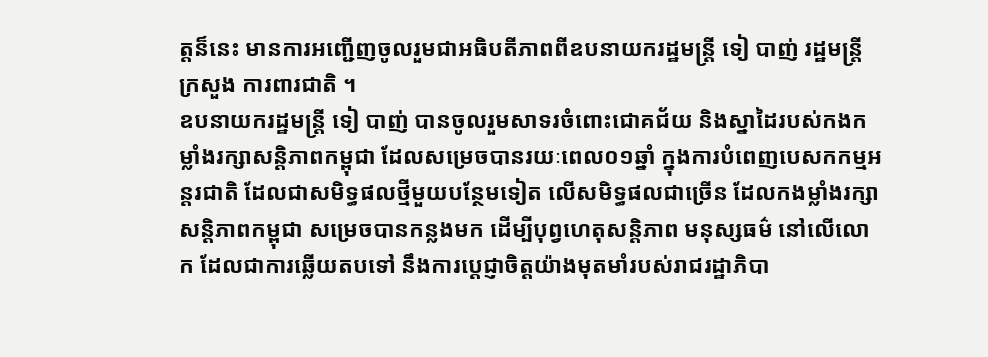ត្តន៏នេះ មានការអញ្ជើញចូលរួមជាអធិបតីភាពពីឧបនាយករដ្ឋមន្រ្តី ទៀ បាញ់ រដ្ឋមន្រ្តីក្រសួង ការពារជាតិ ។
ឧបនាយករដ្ឋមន្រ្តី ទៀ បាញ់ បានចូលរួមសាទរចំពោះជោគជ័យ និងស្នាដៃរបស់កងកម្លាំងរក្សាសន្តិភាពកម្ពុជា ដែលសម្រេចបានរយៈពេល០១ឆ្នាំ ក្នុងការបំពេញបេសកកម្មអន្តរជាតិ ដែលជាសមិទ្ធផលថ្មីមួយបន្ថែមទៀត លើសមិទ្ធផលជាច្រើន ដែលកងម្លាំងរក្សាសន្តិភាពកម្ពុជា សម្រេចបានកន្លងមក ដើម្បីបុព្វហេតុសន្តិភាព មនុស្សធម៌ នៅលើលោក ដែលជាការឆ្លើយតបទៅ នឹងការបេ្តជ្ញាចិត្តយ៉ាងមុតមាំរបស់រាជរដ្ឋាភិបា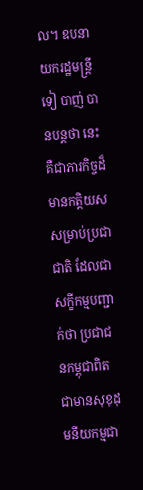ល។ ឧបនាយករដ្ឋមន្រ្តី ទៀ បាញ់ បានបន្តថា នេះគឺជាភារកិច្ចដ៏មានកត្តិយស សម្រាប់ប្រជាជាតិ ដែលជាសក្ខីកម្មបញ្ជាក់ថា ប្រជាជនកម្ពុជាពិតជាមានសុខុដុមនីយកម្មជា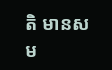តិ មានសម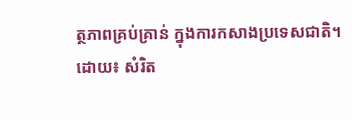ត្ថភាពគ្រប់គ្រាន់ ក្នុងការកសាងប្រទេសជាតិ។
ដោយ៖ សំរិត